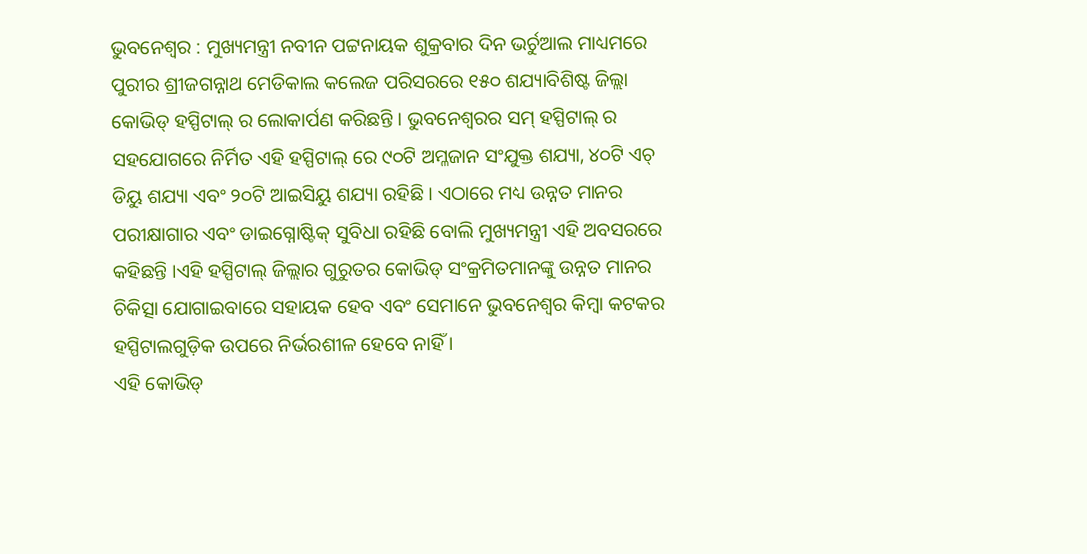ଭୁବନେଶ୍ୱର : ମୁଖ୍ୟମନ୍ତ୍ରୀ ନବୀନ ପଟ୍ଟନାୟକ ଶୁକ୍ରବାର ଦିନ ଭର୍ଚୁଆଲ ମାଧ୍ୟମରେ ପୁରୀର ଶ୍ରୀଜଗନ୍ନାଥ ମେଡିକାଲ କଲେଜ ପରିସରରେ ୧୫୦ ଶଯ୍ୟାବିଶିଷ୍ଟ ଜିଲ୍ଲା କୋଭିଡ୍ ହସ୍ପିଟାଲ୍ ର ଲୋକାର୍ପଣ କରିଛନ୍ତି । ଭୁବନେଶ୍ୱରର ସମ୍ ହସ୍ପିଟାଲ୍ ର ସହଯୋଗରେ ନିର୍ମିତ ଏହି ହସ୍ପିଟାଲ୍ ରେ ୯୦ଟି ଅମ୍ଳଜାନ ସଂଯୁକ୍ତ ଶଯ୍ୟା, ୪୦ଟି ଏଚ୍ ଡିୟୁ ଶଯ୍ୟା ଏବଂ ୨୦ଟି ଆଇସିୟୁ ଶଯ୍ୟା ରହିଛି । ଏଠାରେ ମଧ୍ୟ ଉନ୍ନତ ମାନର ପରୀକ୍ଷାଗାର ଏବଂ ଡାଇଗ୍ନୋଷ୍ଟିକ୍ ସୁବିଧା ରହିଛି ବୋଲି ମୁଖ୍ୟମନ୍ତ୍ରୀ ଏହି ଅବସରରେ କହିଛନ୍ତି ।ଏହି ହସ୍ପିଟାଲ୍ ଜିଲ୍ଲାର ଗୁରୁତର କୋଭିଡ୍ ସଂକ୍ରମିତମାନଙ୍କୁ ଉନ୍ନତ ମାନର ଚିକିତ୍ସା ଯୋଗାଇବାରେ ସହାୟକ ହେବ ଏବଂ ସେମାନେ ଭୁବନେଶ୍ୱର କିମ୍ବା କଟକର ହସ୍ପିଟାଲଗୁଡ଼ିକ ଉପରେ ନିର୍ଭରଶୀଳ ହେବେ ନାହିଁ ।
ଏହି କୋଭିଡ୍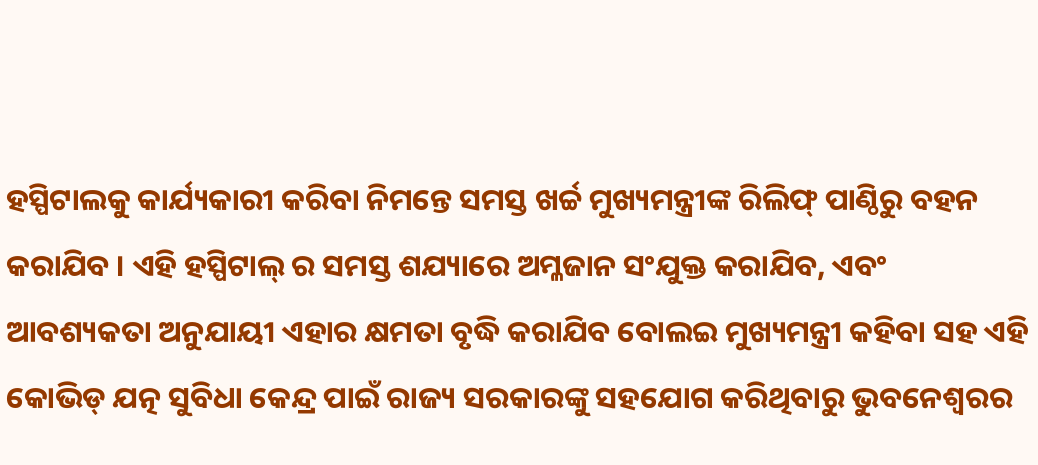ହସ୍ପିଟାଲକୁ କାର୍ଯ୍ୟକାରୀ କରିବା ନିମନ୍ତେ ସମସ୍ତ ଖର୍ଚ୍ଚ ମୁଖ୍ୟମନ୍ତ୍ରୀଙ୍କ ରିଲିଫ୍ ପାଣ୍ଠିରୁ ବହନ କରାଯିବ । ଏହି ହସ୍ପିଟାଲ୍ ର ସମସ୍ତ ଶଯ୍ୟାରେ ଅମ୍ଳଜାନ ସଂଯୁକ୍ତ କରାଯିବ, ଏବଂ ଆବଶ୍ୟକତା ଅନୁଯାୟୀ ଏହାର କ୍ଷମତା ବୃଦ୍ଧି କରାଯିବ ବୋଲଇ ମୁଖ୍ୟମନ୍ତ୍ରୀ କହିବା ସହ ଏହି କୋଭିଡ୍ ଯତ୍ନ ସୁବିଧା କେନ୍ଦ୍ର ପାଇଁ ରାଜ୍ୟ ସରକାରଙ୍କୁ ସହଯୋଗ କରିଥିବାରୁ ଭୁବନେଶ୍ୱରର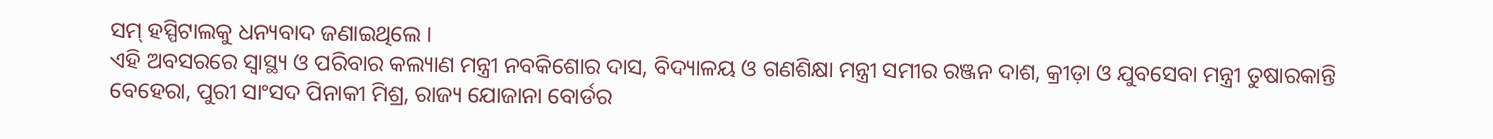ସମ୍ ହସ୍ପିଟାଲକୁ ଧନ୍ୟବାଦ ଜଣାଇଥିଲେ ।
ଏହି ଅବସରରେ ସ୍ୱାସ୍ଥ୍ୟ ଓ ପରିବାର କଲ୍ୟାଣ ମନ୍ତ୍ରୀ ନବକିଶୋର ଦାସ, ବିଦ୍ୟାଳୟ ଓ ଗଣଶିକ୍ଷା ମନ୍ତ୍ରୀ ସମୀର ରଞ୍ଜନ ଦାଶ, କ୍ରୀଡ଼ା ଓ ଯୁବସେବା ମନ୍ତ୍ରୀ ତୁଷାରକାନ୍ତି ବେହେରା, ପୁରୀ ସାଂସଦ ପିନାକୀ ମିଶ୍ର, ରାଜ୍ୟ ଯୋଜାନା ବୋର୍ଡର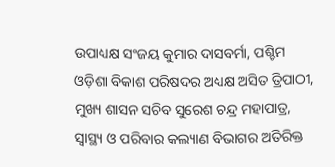ଉପାଧ୍ୟକ୍ଷ ସଂଜୟ କୁମାର ଦାସବର୍ମା, ପଶ୍ଚିମ ଓଡ଼ିଶା ବିକାଶ ପରିଷଦର ଅଧ୍ୟକ୍ଷ ଅସିତ ତ୍ରିପାଠୀ, ମୁଖ୍ୟ ଶାସନ ସଚିବ ସୁରେଶ ଚନ୍ଦ୍ର ମହାପାତ୍ର, ସ୍ୱାସ୍ଥ୍ୟ ଓ ପରିବାର କଲ୍ୟାଣ ବିଭାଗର ଅତିରିକ୍ତ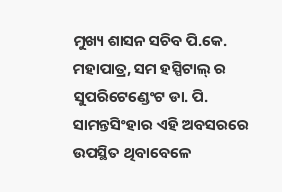ମୁଖ୍ୟ ଶାସନ ସଚିବ ପି.କେ. ମହାପାତ୍ର, ସମ ହସ୍ପିଟାଲ୍ ର ସୁପରିଟେଣ୍ଡେଂଟ ଡା. ପି. ସାମନ୍ତସିଂହାର ଏହି ଅବସରରେ ଉପସ୍ଥିତ ଥିବାବେଳେ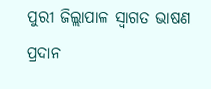ପୁରୀ ଜିଲ୍ଲାପାଳ ସ୍ୱାଗତ ଭାଷଣ ପ୍ରଦାନ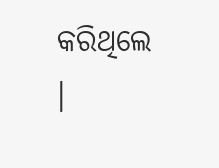କରିଥିଲେ ।